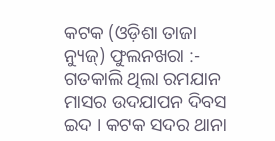କଟକ (ଓଡ଼ିଶା ତାଜା ନ୍ୟୁଜ୍) ଫୁଲନଖରା :- ଗତକାଲି ଥିଲା ରମଯାନ ମାସର ଉଦଯାପନ ଦିବସ ଇଦ । କଟକ ସଦର ଥାନା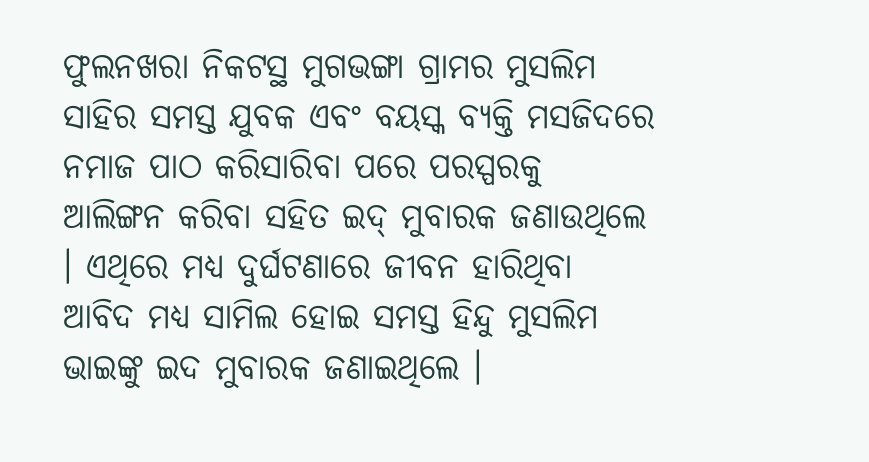ଫୁଲନଖରା ନିକଟସ୍ଥ ମୁଗଭଙ୍ଗା ଗ୍ରାମର ମୁସଲିମ ସାହିର ସମସ୍ତ ଯୁବକ ଏବଂ ବୟସ୍କ ବ୍ୟକ୍ତି ମସଜିଦରେ ନମାଜ ପାଠ କରିସାରିବା ପରେ ପରସ୍ପରକୁ ଆଲିଙ୍ଗନ କରିବା ସହିତ ଇଦ୍ ମୁବାରକ ଜଣାଉଥିଲେ । ଏଥିରେ ମଧ୍ୟ ଦୁର୍ଘଟଣାରେ ଜୀବନ ହାରିଥିବା ଆବିଦ ମଧ୍ୟ ସାମିଲ ହୋଇ ସମସ୍ତ ହିନ୍ଦୁ ମୁସଲିମ ଭାଇଙ୍କୁ ଇଦ ମୁବାରକ ଜଣାଇଥିଲେ ।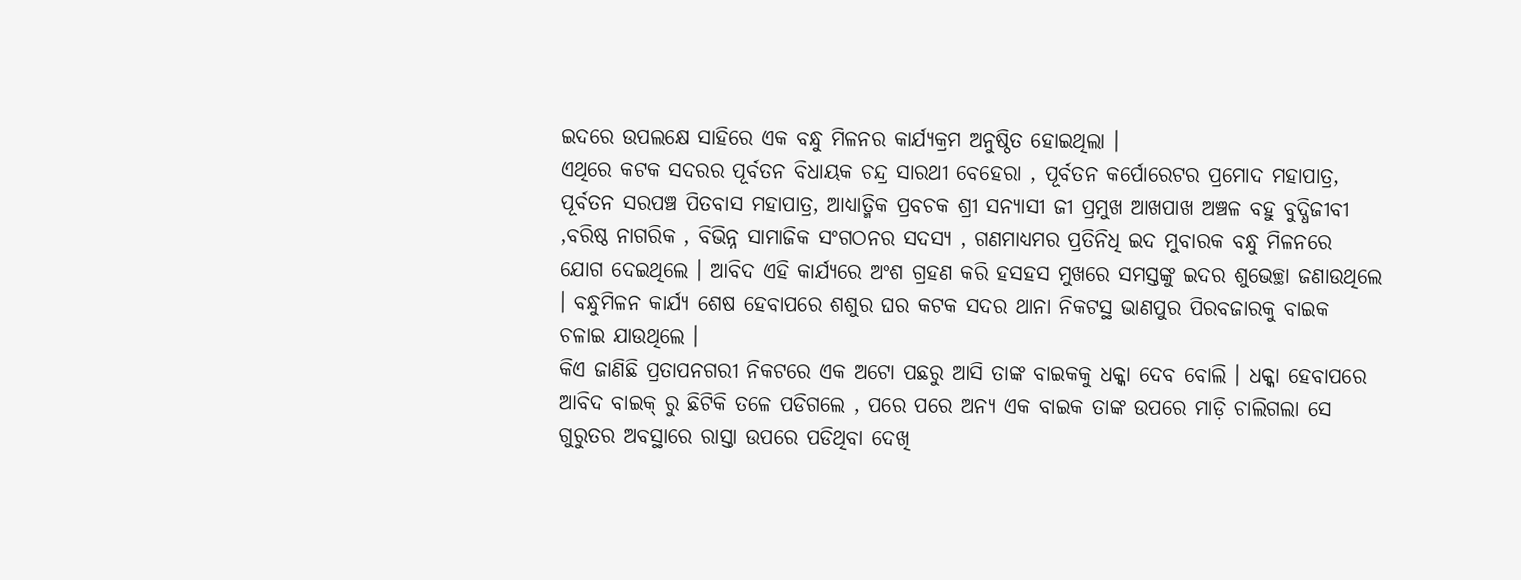ଇଦରେ ଉପଲକ୍ଷେ ସାହିରେ ଏକ ବନ୍ଧୁ ମିଳନର କାର୍ଯ୍ୟକ୍ରମ ଅନୁଷ୍ଠିତ ହୋଇଥିଲା ।
ଏଥିରେ କଟକ ସଦରର ପୂର୍ବତନ ବିଧାୟକ ଚନ୍ଦ୍ର ସାରଥୀ ବେହେରା , ପୂର୍ବତନ କର୍ପୋରେଟର ପ୍ରମୋଦ ମହାପାତ୍ର, ପୂର୍ବତନ ସରପଞ୍ଚ ପିତବାସ ମହାପାତ୍ର, ଆଧ୍ୟାତ୍ମିକ ପ୍ରବଚକ ଶ୍ରୀ ସନ୍ୟାସୀ ଜୀ ପ୍ରମୁଖ ଆଖପାଖ ଅଞ୍ଚଳ ବହୁ ବୁଦ୍ଧିଜୀବୀ ,ବରିଷ୍ଠ ନାଗରିକ , ବିଭିନ୍ନ ସାମାଜିକ ସଂଗଠନର ସଦସ୍ୟ , ଗଣମାଧ୍ୟମର ପ୍ରତିନିଧି ଇଦ ମୁବାରକ ବନ୍ଧୁ ମିଳନରେ ଯୋଗ ଦେଇଥିଲେ । ଆବିଦ ଏହି କାର୍ଯ୍ୟରେ ଅଂଶ ଗ୍ରହଣ କରି ହସହସ ମୁଖରେ ସମସ୍ତଙ୍କୁ ଇଦର ଶୁଭେଚ୍ଛା ଜଣାଉଥିଲେ । ବନ୍ଧୁମିଳନ କାର୍ଯ୍ୟ ଶେଷ ହେବାପରେ ଶଶୁର ଘର କଟକ ସଦର ଥାନା ନିକଟସ୍ଥ ଭାଣପୁର ପିରବଜାରକୁ ବାଇକ ଚଳାଇ ଯାଉଥିଲେ ।
କିଏ ଜାଣିଛି ପ୍ରତାପନଗରୀ ନିକଟରେ ଏକ ଅଟୋ ପଛରୁ ଆସି ତାଙ୍କ ବାଇକକୁ ଧକ୍କା ଦେବ ବୋଲି । ଧକ୍କା ହେବାପରେ ଆବିଦ ବାଇକ୍ ରୁ ଛିଟିକି ତଳେ ପଡିଗଲେ , ପରେ ପରେ ଅନ୍ୟ ଏକ ବାଇକ ତାଙ୍କ ଉପରେ ମାଡ଼ି ଚାଲିଗଲା ସେ ଗୁରୁତର ଅବସ୍ଥାରେ ରାସ୍ତା ଉପରେ ପଡିଥିବା ଦେଖି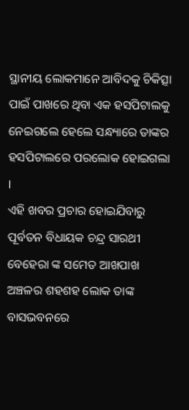ସ୍ଥାନୀୟ ଲୋକମାନେ ଆବିଦକୁ ଚିକିତ୍ସା ପାଇଁ ପାଖରେ ଥିବା ଏକ ହସପିଟାଲକୁ ନେଇଗଲେ ହେଲେ ସନ୍ଧ୍ୟାରେ ତାଙ୍କର ହସପିଟାଲରେ ପରଲୋକ ହୋଇଗଲା ।
ଏହି ଖବର ପ୍ରଚାର ହୋଇଯିବାରୁ ପୂର୍ବତନ ବିଧାୟକ ଚନ୍ଦ୍ର ସାରଥୀ ବେହେରା ଙ୍କ ସମେତ ଆଖପାଖ ଅଞ୍ଚଳର ଶହଶହ ଲୋକ ତାଙ୍କ ବାସଭବନରେ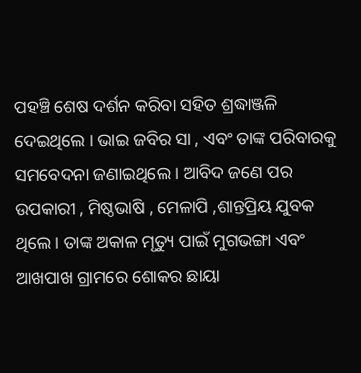ପହଞ୍ଚି ଶେଷ ଦର୍ଶନ କରିବା ସହିତ ଶ୍ରଦ୍ଧାଞ୍ଜଳି ଦେଇଥିଲେ । ଭାଇ ଜବିର ସା , ଏବଂ ତାଙ୍କ ପରିବାରକୁ ସମବେଦନା ଜଣାଇଥିଲେ । ଆବିଦ ଜଣେ ପର ଉପକାରୀ , ମିଷ୍ଠଭାଷି , ମେଳାପି ,ଶାନ୍ତପ୍ରିୟ ଯୁବକ ଥିଲେ । ତାଙ୍କ ଅକାଳ ମୃତ୍ୟୁ ପାଇଁ ମୁଗଭଙ୍ଗା ଏବଂ ଆଖପାଖ ଗ୍ରାମରେ ଶୋକର ଛାୟା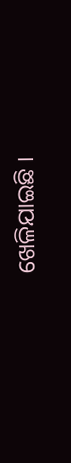ଖେଳିଯାଇଛି ।